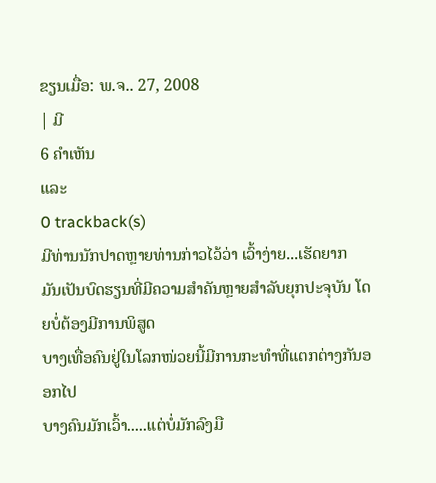ຂຽນເມື່ອ: ພ.ຈ.. 27, 2008
| ມີ
6 ຄຳເຫັນ
ແລະ
0 trackback(s)
ມີທ່ານນັກປາດຫຼາຍທ່ານກ່າວໄວ້ວ່າ ເວົ້າງ່າຍ...ເຮັດຍາກ
ມັນເປັນບົດຮຽນທີ່ມີຄວາມສຳຄັນຫຼາຍສຳລັບຍຸກປະຈຸບັນ ໂດຍບໍ່ຕ້ອງມີການພິສູດ
ບາງເທື່ອຄົນຢູ່ໃນໂລກໜ່ວຍນີ້ມີການກະທຳທີ່ແຕກຕ່າງກັນອອກໄປ
ບາງຄົນມັກເວົ້າ.....ແຕ່ບໍ່ມັກລົງມື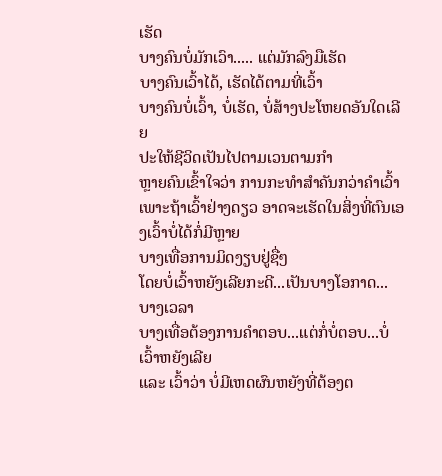ເຮັດ
ບາງຄົນບໍ່ມັກເວົາ..... ແຕ່ມັກລົງມືເຮັດ
ບາງຄົນເວົ້າໄດ້, ເຮັດໄດ້ຕາມທີ່ເວົ້າ
ບາງຄົນບໍ່ເວົ້າ, ບໍ່ເຮັດ, ບໍ່ສ້າງປະໂຫຍດອັນໃດເລີຍ
ປະໃຫ້ຊີວິດເປັນໄປຕາມເວນຕາມກຳ
ຫຼາຍຄົນເຂົ້າໃຈວ່າ ການກະທຳສຳຄັນກວ່າຄຳເວົ້າ
ເພາະຖ້າເວົ້າຢ່າງດຽວ ອາດຈະເຮັດໃນສິ່ງທີ່ຕົນເອງເວົ້າບໍ່ໄດ້ກໍ່ມີຫຼາຍ
ບາງເທື່ອການມິດງຽບຢູ່ຊື່ໆ
ໂດຍບໍ່ເວົ້າຫຍັງເລີຍກະດີ...ເປັນບາງໂອກາດ... ບາງເວລາ
ບາງເທື່ອຕ້ອງການຄຳຕອບ...ແຕ່ກໍ່ບໍ່ຕອບ...ບໍ່ເວົ້າຫຍັງເລີຍ
ແລະ ເວົ້າວ່າ ບໍ່ມີເຫດຜົນຫຍັງທີ່ຕ້ອງຕ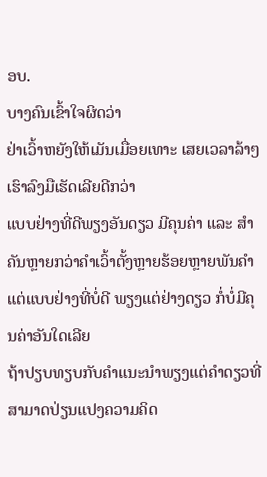ອບ.
ບາງຄົນເຂົ້າໃຈຜິດວ່າ
ຢ່າເວົ້າຫຍັງໃຫ້ເມັນເມື່ອຍເທາະ ເສຍເວລາລ້າໆ
ເຮົາລົງມືເຮັດເລີຍດີກວ່າ
ແບບຢ່າງທີ່ດີພຽງອັນດຽວ ມີຄຸນຄ່າ ແລະ ສຳຄັນຫຼາຍກວ່າຄຳເວົ້າຕັ້ງຫຼາຍຮ້ອຍຫຼາຍພັນຄຳ
ແຕ່ແບບຢ່າງທີ່ບໍ່ດີ ພຽງແຕ່ຢ່າງດຽວ ກໍ່ບໍ່ມີຄຸນຄ່າອັນໃດເລີຍ
ຖ້າປຽບທຽບກັບຄຳແນະນຳພຽງແຕ່ຄຳດຽວທີ່ສາມາດປ່ຽນແປງຄວາມຄິດ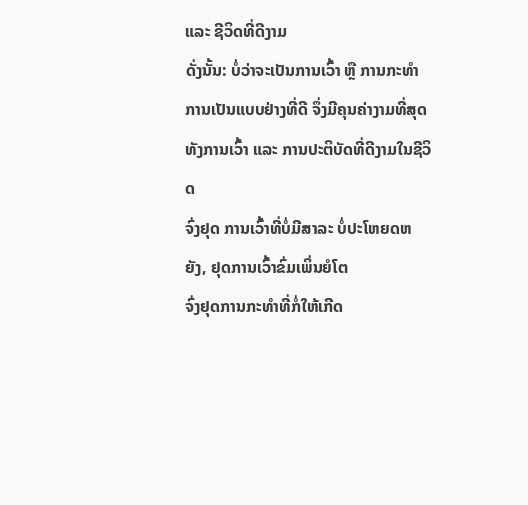ແລະ ຊີວິດທີ່ດີງາມ
ດັ່ງນັ້ນ: ບໍ່ວ່າຈະເປັນການເວົ້າ ຫຼື ການກະທຳ
ການເປັນແບບຢ່າງທີ່ດີ ຈຶ່ງມີຄຸນຄ່າງາມທີ່ສຸດ
ທັງການເວົ້າ ແລະ ການປະຕິບັດທີ່ດີງາມໃນຊີວິດ
ຈົ່ງຢຸດ ການເວົ້າທີ່ບໍ່ມີສາລະ ບໍ່ປະໂຫຍດຫຍັງ, ຢຸດການເວົ້າຂົ່ມເພິ່ນຍໍໂຕ
ຈົ່ງຢຸດການກະທຳທີ່ກໍ່ໃຫ້ເກີດ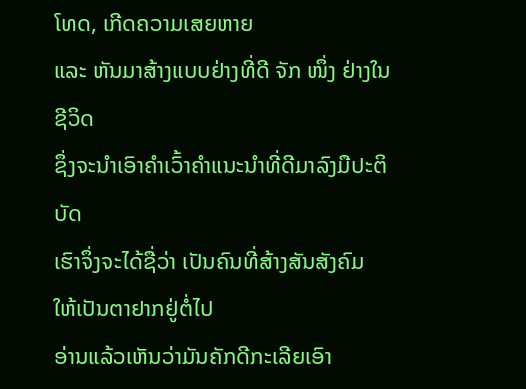ໂທດ, ເກີດຄວາມເສຍຫາຍ
ແລະ ຫັນມາສ້າງແບບຢ່າງທີ່ດີ ຈັກ ໜຶ່ງ ຢ່າງໃນຊີວິດ
ຊຶ່ງຈະນຳເອົາຄຳເວົ້າຄຳແນະນຳທີ່ດີມາລົງມືປະຕິບັດ
ເຮົາຈຶ່ງຈະໄດ້ຊື່ວ່າ ເປັນຄົນທີ່ສ້າງສັນສັງຄົມ
ໃຫ້ເປັນຕາຢາກຢູ່ຕໍ່ໄປ
ອ່ານແລ້ວເຫັນວ່າມັນຄັກດີກະເລີຍເອົາ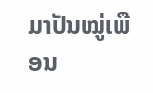ມາປັນໝູ່ເພືອນ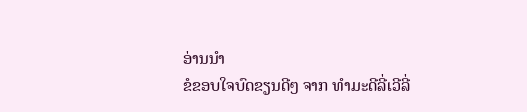ອ່ານນຳ
ຂໍຂອບໃຈບົດຂຽນດີໆ ຈາກ ທຳມະດີລີ່ເວີລີ່